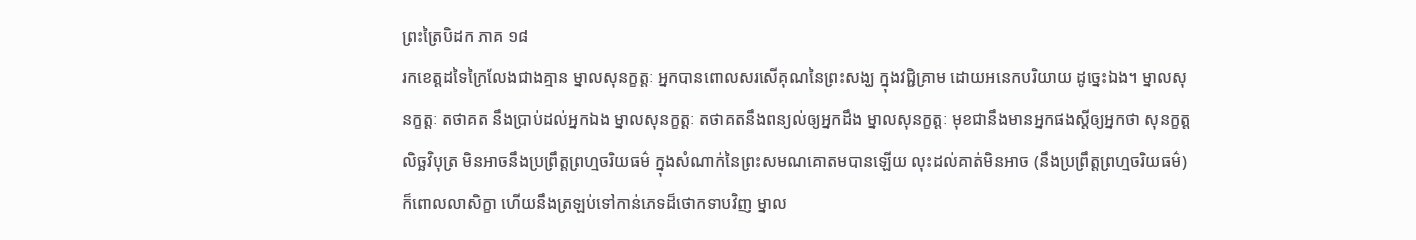ព្រះត្រៃបិដក ភាគ ១៨
រកខេត្តដទៃក្រៃលែងជាងគ្មាន ម្នាលសុនក្ខត្តៈ អ្នកបានពោលសរសើគុណនៃព្រះសង្ឃ ក្នុងវជ្ជិគ្រាម ដោយអនេកបរិយាយ ដូច្នេះឯង។ ម្នាលសុនក្ខត្តៈ តថាគត នឹងប្រាប់ដល់អ្នកឯង ម្នាលសុនក្ខត្តៈ តថាគតនឹងពន្យល់ឲ្យអ្នកដឹង ម្នាលសុនក្ខត្តៈ មុខជានឹងមានអ្នកផងស្តីឲ្យអ្នកថា សុនក្ខត្តលិច្ឆវិបុត្រ មិនអាចនឹងប្រព្រឹត្តព្រហ្មចរិយធម៌ ក្នុងសំណាក់នៃព្រះសមណគោតមបានឡើយ លុះដល់គាត់មិនអាច (នឹងប្រព្រឹត្តព្រហ្មចរិយធម៌) ក៏ពោលលាសិក្ខា ហើយនឹងត្រឡប់ទៅកាន់ភេទដ៏ថោកទាបវិញ ម្នាល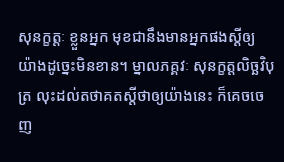សុនក្ខត្តៈ ខ្លួនអ្នក មុខជានឹងមានអ្នកផងស្តីឲ្យ យ៉ាងដូច្នេះមិនខាន។ ម្នាលភគ្គវៈ សុនក្ខត្តលិច្ឆវិបុត្រ លុះដល់តថាគតស្តីថាឲ្យយ៉ាងនេះ ក៏គេចចេញ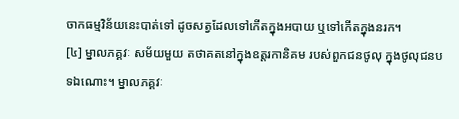ចាកធម្មវិន័យនេះបាត់ទៅ ដូចសត្វដែលទៅកើតក្នុងអបាយ ឬទៅកើតក្នុងនរក។
[៤] ម្នាលភគ្គវៈ សម័យមួយ តថាគតនៅក្នុងឧត្តរកានិគម របស់ពួកជនថូលុ ក្នុងថូលុជនបទឯណោះ។ ម្នាលភគ្គវៈ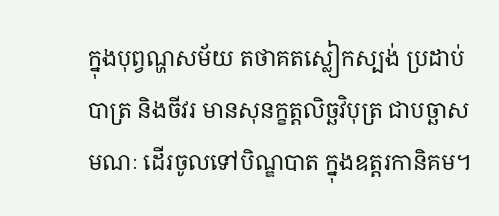ក្នុងបុព្វណ្ហសម័យ តថាគតស្លៀកស្បង់ ប្រដាប់បាត្រ និងចីវរ មានសុនក្ខត្តលិច្ឆវិបុត្រ ជាបច្ឆាសមណៈ ដើរចូលទៅបិណ្ឌបាត ក្នុងឧត្តរកានិគម។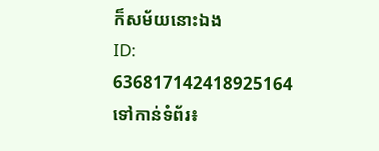ក៏សម័យនោះឯង
ID: 636817142418925164
ទៅកាន់ទំព័រ៖